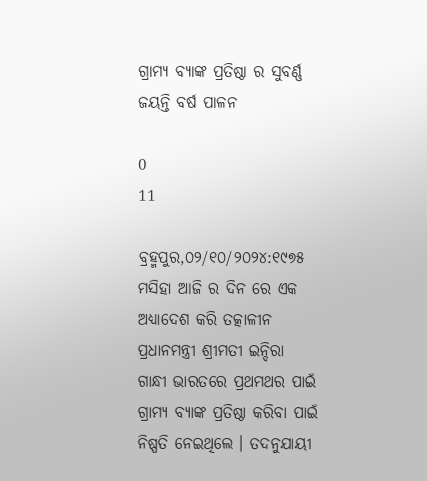ଗ୍ରାମ୍ୟ ବ୍ୟାଙ୍କ ପ୍ରତିଷ୍ଠା ର ସୁବର୍ଣ୍ଣ ଜୟନ୍ତି ବର୍ଷ ପାଳନ

0
11

ବ୍ରହ୍ମପୁର,୦୨/୧୦/୨୦୨୪:୧୯୭୫ ମସିହା ଆଜି ର ଦିନ ରେ ଏକ ଅଧ୍ୟାଦେଶ କରି ତତ୍କାଳୀନ ପ୍ରଧାନମନ୍ତ୍ରୀ ଶ୍ରୀମତୀ ଇନ୍ଦିରା ଗାନ୍ଧୀ ଭାରତରେ ପ୍ରଥମଥର ପାଇଁ ଗ୍ରାମ୍ୟ ବ୍ୟାଙ୍କ ପ୍ରତିଷ୍ଠା କରିବା ପାଇଁ ନିଷ୍ପତି ନେଇଥିଲେ । ତଦନୁଯାୟୀ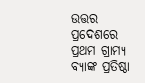ଉତ୍ତର ପ୍ରଦେଶରେ ପ୍ରଥମ ଗ୍ରାମ୍ୟ ବ୍ୟାଙ୍କ ପ୍ରତିଷ୍ଠା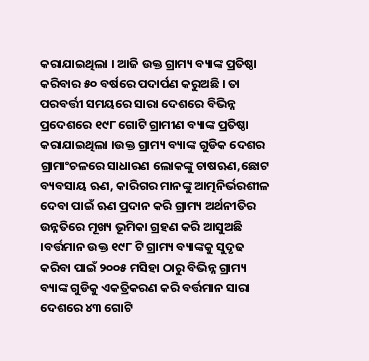କରାଯାଇଥିଲା । ଆଜି ଉକ୍ତ ଗ୍ରାମ୍ୟ ବ୍ୟାଙ୍କ ପ୍ରତିଷ୍ଠା କରିବାର ୫୦ ବର୍ଷରେ ପଦାର୍ପଣ କରୁଅଛି । ତା ପରବର୍ତ୍ତୀ ସମୟରେ ସାରା ଦେଶରେ ବିଭିନ୍ନ ପ୍ରଦେଶରେ ୧୯୮ ଗୋଟି ଗ୍ରାମୀଣ ବ୍ୟାଙ୍କ ପ୍ରତିଷ୍ଠା କରାଯାଇଥିଲା ।ଉକ୍ତ ଗ୍ରାମ୍ୟ ବ୍ୟାଙ୍କ ଗୁଡିକ ଦେଶର ଗ୍ରାମାଂଚଳରେ ସାଧାରଣ ଲୋକଙ୍କୁ ଚାଷଋଣ,ଛୋଟ ବ୍ୟବସାୟ ଋଣ, କାରିଗର ମାନଙ୍କୁ ଆତ୍ମନିର୍ଭରଶୀଳ ଦେବା ପାଇଁ ଋଣ ପ୍ରଦାନ କରି ଗ୍ରାମ୍ୟ ଅର୍ଥନୀତିର ଉନ୍ନତିରେ ମୂଖ୍ୟ ଭୂମିକା ଗ୍ରହଣ କରି ଆସୁଅଛି ।ବର୍ତ୍ତମାନ ଉକ୍ତ ୧୯୮ ଟି ଗ୍ରାମ୍ୟ ବ୍ୟାଙ୍କକୁ ସୁଦୃଢ କରିବା ପାଇଁ ୨୦୦୫ ମସିହା ଠାରୁ ବିଭିନ୍ନ ଗ୍ରାମ୍ୟ ବ୍ୟାଙ୍କ ଗୁଡିକୁ ଏକତ୍ରିକରଣ କରି ବର୍ତ୍ତମାନ ସାରା ଦେଶରେ ୪୩ ଗୋଟି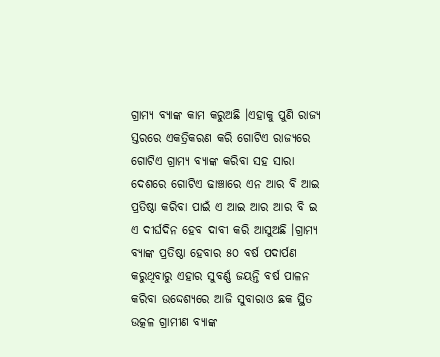ଗ୍ରାମ୍ୟ ବ୍ୟାଙ୍କ କାମ କରୁଅଛି ।ଏହାକୁ ପୁଣି ରାଜ୍ୟ ସ୍ତରରେ ଏକତ୍ରିକରଣ କରି ଗୋଟିଏ ରାଜ୍ୟରେ ଗୋଟିଏ ଗ୍ରାମ୍ୟ ବ୍ୟାଙ୍କ କରିବା ସହ ସାରା ଦେଶରେ ଗୋଟିଏ ଢାଞ୍ଚାରେ ଏନ ଆର ବି ଆଇ ପ୍ରତିଷ୍ଠା କରିବା ପାଇଁ ଏ ଆଇ ଆର ଆର ବି ଇ ଏ ଦୀର୍ଘଦିନ ହେବ ଦାବୀ କରି ଆସୁଅଛି ।ଗ୍ରାମ୍ୟ ବ୍ୟାଙ୍କ ପ୍ରତିଷ୍ଠା ହେବାର ୫୦ ବର୍ଷ ପଦାର୍ପଣ କରୁଥିବାରୁ ଏହାର ସୁବର୍ଣ୍ଣ ଜୟନ୍ତି ବର୍ଷ ପାଳନ କରିବା ଉଦ୍ଦେଶ୍ୟରେ ଆଜି ସୁବାରାଓ ଛକ ସ୍ଥିତ ଉତ୍କଳ ଗ୍ରାମୀଣ ବ୍ୟାଙ୍କ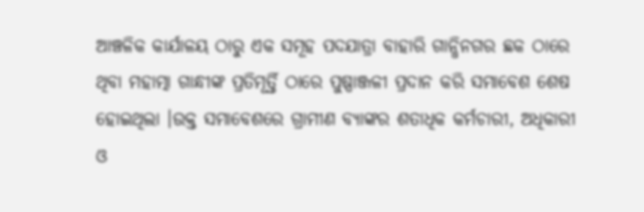ଆଞ୍ଚଳିକ କାର୍ଯାଳୟ ଠାରୁ ଏକ ସମୂହ ପଦଯାତ୍ରା ବାହାରି ଗାନ୍ଧିନଗର ଛକ ଠାରେ ଥିବା ମହାତ୍ମା ଗାନ୍ଧୀଙ୍କ ପ୍ରତିମୂର୍ତ୍ତି ଠାରେ ପୁଷ୍ପାଞ୍ଜଳୀ ପ୍ରଦାନ କରି ସମାବେଶ ଶେଷ ହୋଇଥିଲା ।ଉକ୍ତ ସମାବେଶରେ ଗ୍ରାମୀଣ ବ୍ୟାଙ୍କର ଶତାଧିକ କର୍ମଚାରୀ, ଅଧିକାରୀ ଓ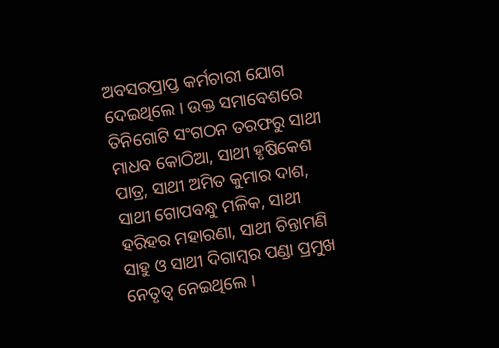ଅବସରପ୍ରାପ୍ତ କର୍ମଚାରୀ ଯୋଗ ଦେଇଥିଲେ । ଉକ୍ତ ସମାବେଶରେ ତିନିଗୋଟି ସଂଗଠନ ତରଫରୁ ସାଥୀ ମାଧବ କୋଠିଆ, ସାଥୀ ହୃଷିକେଶ ପାତ୍ର, ସାଥୀ ଅମିତ କୁମାର ଦାଶ, ସାଥୀ ଗୋପବନ୍ଧୁ ମଳିକ, ସାଥୀ ହରିହର ମହାରଣା, ସାଥୀ ଚିନ୍ତାମଣି ସାହୁ ଓ ସାଥୀ ଦିଗାମ୍ବର ପଣ୍ଡା ପ୍ରମୁଖ ନେତୃତ୍ବ ନେଇଥିଲେ ।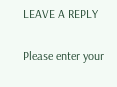LEAVE A REPLY

Please enter your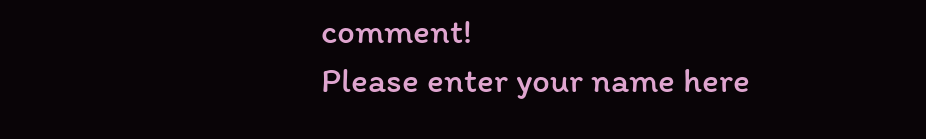comment!
Please enter your name here